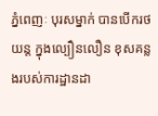ភ្នំពេញៈ បុរសម្នាក់ បានបើករថយន្ត ក្នុងល្បឿនលឿន ខុសគន្លងរបស់ការដ្ឋានដា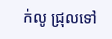ក់លូ ជ្រុលទៅ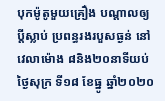បុកម៉ូតូមួយគ្រឿង បណ្តាលឲ្យប្ដីស្លាប់ ប្រពន្ធរងរបួសធ្ងន់ នៅវេលាម៉ោង ៨និង២០នាទីយប់ ថ្ងៃសុក្រ ទី១៨ ខែធ្នូ ឆ្នាំ២០២០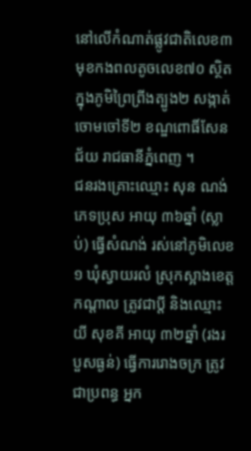នៅលើកំណាត់ផ្លូវជាតិលេខ៣ មុខកងពលតូចលេខ៧០ ស្ថិតក្នុងភូមិព្រៃព្រីងត្បូង២ សង្កាត់ចោមចៅទី២ ខណ្ឌពោធិ៍សែនជ័យ រាជធានីភ្នំពេញ ។
ជនរងគ្រោះឈ្មោះ សុន ណង់ ភេទប្រុស អាយុ ៣៦ឆ្នាំ (ស្លាប់) ធ្វើសំណង់ រស់នៅភូមិលេខ១ ឃុំស្វាយរលំ ស្រុកស្អាងខេត្តកណ្តាល ត្រូវជាប្តី និងឈ្មោះ យី សុខគី អាយុ ៣២ឆ្នាំ (រងរបួសធ្ងន់) ធ្វើការរោងចក្រ ត្រូវជាប្រពន្ធ អ្នក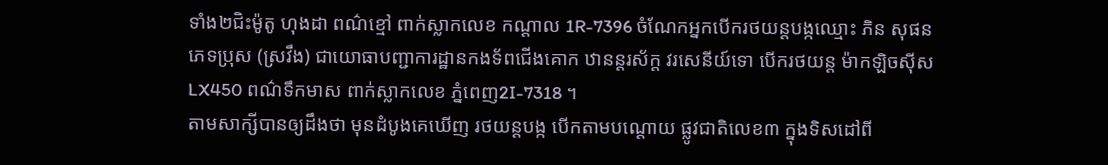ទាំង២ជិះម៉ូតូ ហុងដា ពណ៌ខ្មៅ ពាក់ស្លាកលេខ កណ្តាល 1R-7396 ចំណែកអ្នកបើករថយន្តបង្កឈ្មោះ ភិន សុផន ភេទប្រុស (ស្រវឹង) ជាយោធាបញ្ជាការដ្ឋានកងទ័ពជើងគោក ឋានន្តរស័ក្ត វរសេនីយ៍ទោ បើករថយន្ត ម៉ាកឡិចស៊ីស LX450 ពណ៌ទឹកមាស ពាក់ស្លាកលេខ ភ្នំពេញ2I-7318 ។
តាមសាក្សីបានឲ្យដឹងថា មុនដំបូងគេឃើញ រថយន្តបង្ក បើកតាមបណ្តោយ ផ្លូវជាតិលេខ៣ ក្នុងទិសដៅពី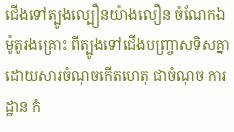ជើងទៅត្បូងល្បឿនយ៉ាងលឿន ចំណែកឯម៉ូតូរងគ្រោះ ពីត្បូងទៅជើងបញ្រ្ចាសទិសគ្នា ដោយសារចំណុចកើតហេតុ ជាចំណុច ការដ្ឋាន កំ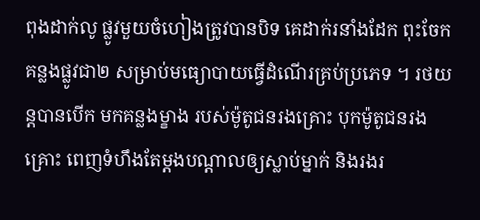ពុងដាក់លូ ផ្លូវមួយចំហៀងត្រូវបានបិទ គេដាក់រនាំងដែក ពុះចែកគន្លងផ្លូវជា២ សម្រាប់មធ្យោបាយធ្វើដំណើរគ្រប់ប្រភេទ ។ រថយន្តបានបើក មកគន្លងម្ខាង របស់ម៉ូតូជនរងគ្រោះ បុកម៉ូតូជនរងគ្រោះ ពេញទំហឹងតែម្តងបណ្តាលឲ្យស្លាប់ម្នាក់ និងរងរ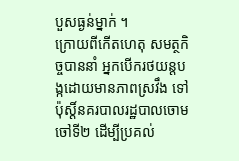បួសធ្ងន់ម្នាក់ ។
ក្រោយពីកើតហេតុ សមត្ថកិច្ចបាននាំ អ្នកបើករថយន្តបង្កដោយមានភាពស្រវឹង ទៅប៉ុស្តិ៍នគរបាលរដ្ឋបាលចោមចៅទី២ ដើម្បីប្រគល់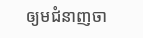ឲ្យមជំនាញចា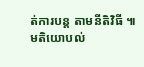ត់ការបន្ត តាមនីតិវិធី ៕
មតិយោបល់